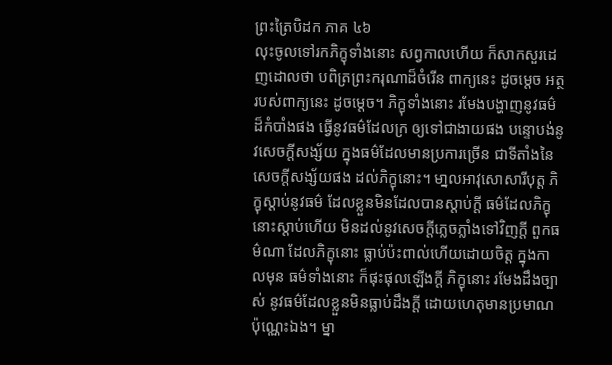ព្រះត្រៃបិដក ភាគ ៤៦
លុះចូលទៅរកភិក្ខុទាំងនោះ សព្វកាលហើយ ក៏សាកសួរដេញដោលថា បពិត្រព្រះករុណាដ៏ចំរើន ពាក្យនេះ ដូចម្តេច អត្ថរបស់ពាក្យនេះ ដូចម្តេច។ ភិក្ខុទាំងនោះ រមែងបង្ហាញនូវធម៌ ដ៏កំបាំងផង ធ្វើនូវធម៌ដែលក្រ ឲ្យទៅជាងាយផង បន្ទោបង់នូវសេចក្តីសង្ស័យ ក្នុងធម៌ដែលមានប្រការច្រើន ជាទីតាំងនៃសេចក្តីសង្ស័យផង ដល់ភិក្ខុនោះ។ មា្នលអាវុសោសារីបុត្ត ភិក្ខុស្តាប់នូវធម៌ ដែលខ្លួនមិនដែលបានស្តាប់ក្តី ធម៌ដែលភិក្ខុនោះស្តាប់ហើយ មិនដល់នូវសេចក្តីភ្លេចភ្លាំងទៅវិញក្តី ពួកធម៌ណា ដែលភិក្ខុនោះ ធ្លាប់ប៉ះពាល់ហើយដោយចិត្ត ក្នុងកាលមុន ធម៌ទាំងនោះ ក៏ផុះផុលឡើងក្តី ភិក្ខុនោះ រមែងដឹងច្បាស់ នូវធម៌ដែលខ្លួនមិនធ្លាប់ដឹងក្តី ដោយហេតុមានប្រមាណប៉ុណ្ណេះឯង។ ម្នា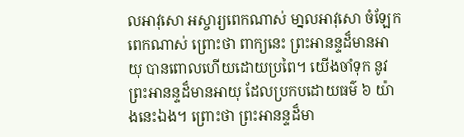លអាវុសោ អស្ចារ្យពេកណាស់ មា្នលអាវុសោ ចំឡែកពេកណាស់ ព្រោះថា ពាក្យនេះ ព្រះអានន្ទដ៏មានអាយុ បានពោលហើយដោយប្រពៃ។ យើងចាំទុក នូវព្រះអានន្ទដ៏មានអាយុ ដែលប្រកបដោយធម៌ ៦ យ៉ាងនេះឯង។ ព្រោះថា ព្រះអានន្ទដ៏មា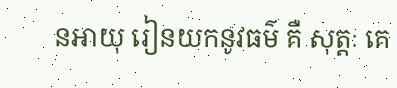នអាយុ រៀនយកនូវធម៌ គឺ សុត្តៈ គេ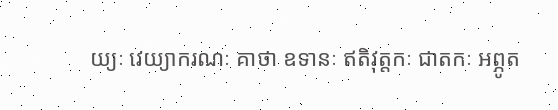យ្យៈ វេយ្យាករណៈ គាថា ឧទានៈ ឥតិវុត្តកៈ ជាតកៈ អព្ភូត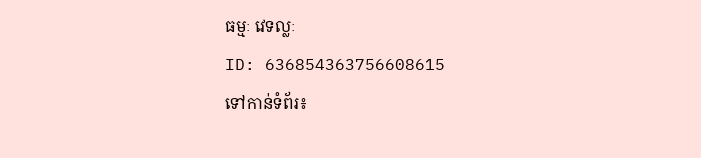ធម្មៈ វេទល្លៈ
ID: 636854363756608615
ទៅកាន់ទំព័រ៖